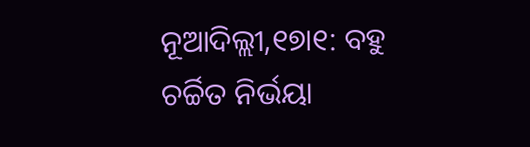ନୂଆଦିଲ୍ଲୀ,୧୭ା୧: ବହୁ ଚର୍ଚ୍ଚିତ ନିର୍ଭୟା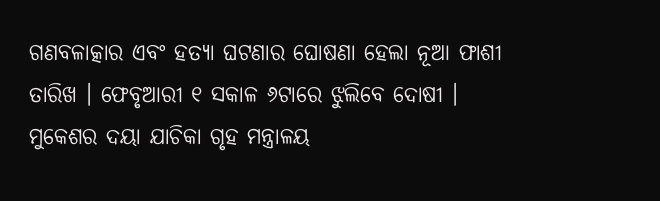ଗଣବଳାତ୍କାର ଏବଂ ହତ୍ୟା ଘଟଣାର ଘୋଷଣା ହେଲା ନୂଆ ଫାଶୀ ତାରିଖ । ଫେବୃଆରୀ ୧ ସକାଳ ୬ଟାରେ ଝୁଲିବେ ଦୋଷୀ । ମୁକେଶର ଦୟା ଯାଚିକା ଗୃହ ମନ୍ତ୍ରାଳୟ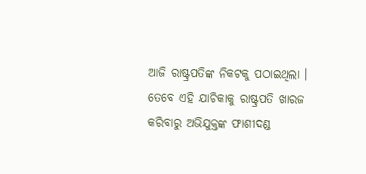ଆଜି ରାଷ୍ଟ୍ରପତିଙ୍କ ନିକଟକୁ ପଠାଇଥିଲା । ତେବେ ଏହି ଯାଚିକାକୁ ରାଷ୍ଟ୍ରପତି ଖାରଜ କରିବାରୁ ଅଭିଯୁକ୍ତଙ୍କ ଫାଶୀଦଣ୍ଡ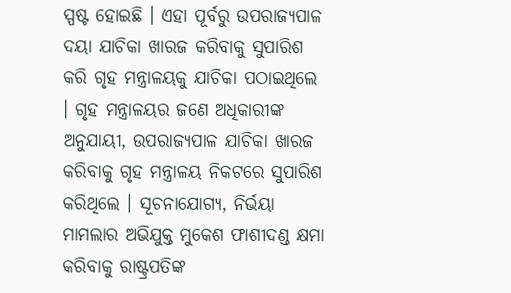ସ୍ପଷ୍ଟ ହୋଇଛି । ଏହା ପୂର୍ବରୁ ଉପରାଜ୍ୟପାଳ ଦୟା ଯାଚିକା ଖାରଜ କରିବାକୁ ସୁପାରିଶ କରି ଗୃହ ମନ୍ତ୍ରାଳୟକୁ ଯାଚିକା ପଠାଇଥିଲେ । ଗୃହ ମନ୍ତ୍ରାଳୟର ଜଣେ ଅଧିକାରୀଙ୍କ ଅନୁଯାୟୀ, ଉପରାଜ୍ୟପାଳ ଯାଚିକା ଖାରଜ କରିବାକୁ ଗୃହ ମନ୍ତ୍ରାଳୟ ନିକଟରେ ସୁପାରିଶ କରିଥିଲେ । ସୂଚନାଯୋଗ୍ୟ, ନିର୍ଭୟା ମାମଲାର ଅଭିଯୁକ୍ତ ମୁକେଶ ଫାଶୀଦଣ୍ଡ କ୍ଷମା କରିବାକୁ ରାଷ୍ଟ୍ରପତିଙ୍କ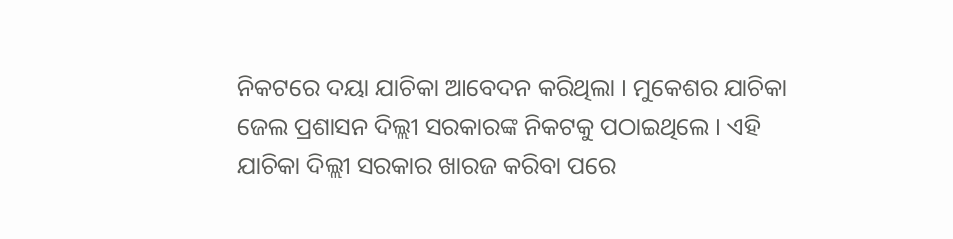ନିକଟରେ ଦୟା ଯାଚିକା ଆବେଦନ କରିଥିଲା । ମୁକେଶର ଯାଚିକା ଜେଲ ପ୍ରଶାସନ ଦିଲ୍ଲୀ ସରକାରଙ୍କ ନିକଟକୁ ପଠାଇଥିଲେ । ଏହି ଯାଚିକା ଦିଲ୍ଲୀ ସରକାର ଖାରଜ କରିବା ପରେ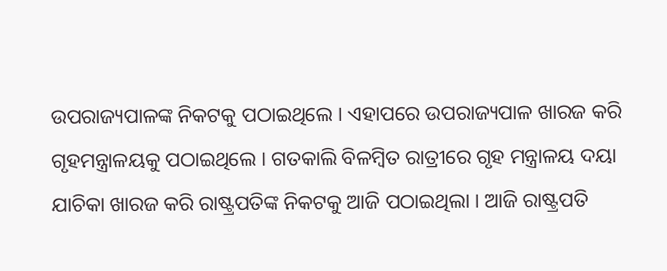ଉପରାଜ୍ୟପାଳଙ୍କ ନିକଟକୁ ପଠାଇଥିଲେ । ଏହାପରେ ଉପରାଜ୍ୟପାଳ ଖାରଜ କରି ଗୃହମନ୍ତ୍ରାଳୟକୁ ପଠାଇଥିଲେ । ଗତକାଲି ବିଳମ୍ବିତ ରାତ୍ରୀରେ ଗୃହ ମନ୍ତ୍ରାଳୟ ଦୟା ଯାଚିକା ଖାରଜ କରି ରାଷ୍ଟ୍ରପତିଙ୍କ ନିକଟକୁ ଆଜି ପଠାଇଥିଲା । ଆଜି ରାଷ୍ଟ୍ରପତି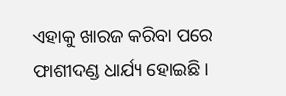ଏହାକୁ ଖାରଜ କରିବା ପରେ ଫାଶୀଦଣ୍ଡ ଧାର୍ଯ୍ୟ ହୋଇଛି ।